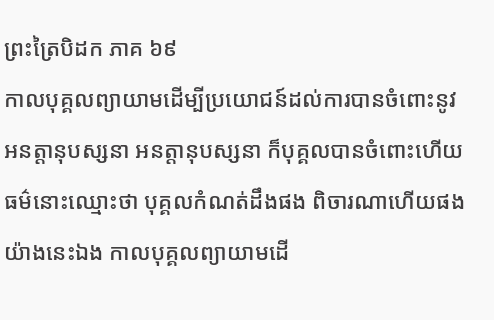ព្រះត្រៃបិដក ភាគ ៦៩
កាលបុគ្គលព្យាយាមដើម្បីប្រយោជន៍ដល់ការបានចំពោះនូវអនត្តានុបស្សនា អនត្តានុបស្សនា ក៏បុគ្គលបានចំពោះហើយ ធម៌នោះឈ្មោះថា បុគ្គលកំណត់ដឹងផង ពិចារណាហើយផង យ៉ាងនេះឯង កាលបុគ្គលព្យាយាមដើ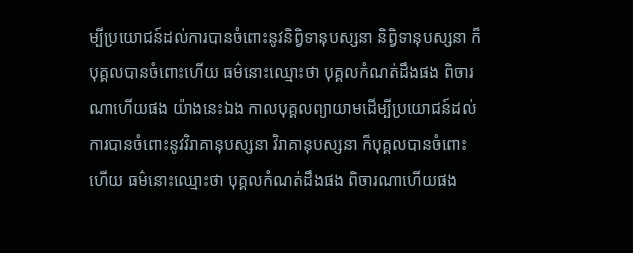ម្បីប្រយោជន៍ដល់ការបានចំពោះនូវនិព្វិទានុបស្សនា និព្វិទានុបស្សនា ក៏បុគ្គលបានចំពោះហើយ ធម៌នោះឈ្មោះថា បុគ្គលកំណត់ដឹងផង ពិចារណាហើយផង យ៉ាងនេះឯង កាលបុគ្គលព្យាយាមដើម្បីប្រយោជន៍ដល់ការបានចំពោះនូវវិរាគានុបស្សនា វិរាគានុបស្សនា ក៏បុគ្គលបានចំពោះហើយ ធម៌នោះឈ្មោះថា បុគ្គលកំណត់ដឹងផង ពិចារណាហើយផង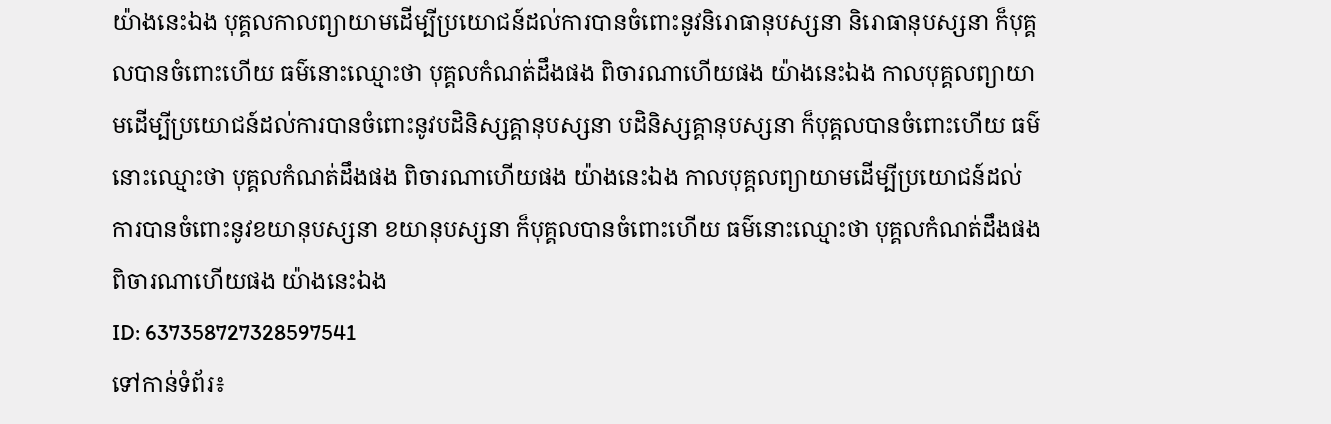យ៉ាងនេះឯង បុគ្គលកាលព្យាយាមដើម្បីប្រយោជន៍ដល់ការបានចំពោះនូវនិរោធានុបស្សនា និរោធានុបស្សនា ក៏បុគ្គលបានចំពោះហើយ ធម៌នោះឈ្មោះថា បុគ្គលកំណត់ដឹងផង ពិចារណាហើយផង យ៉ាងនេះឯង កាលបុគ្គលព្យាយាមដើម្បីប្រយោជន៍ដល់ការបានចំពោះនូវបដិនិស្សគ្គានុបស្សនា បដិនិស្សគ្គានុបស្សនា ក៏បុគ្គលបានចំពោះហើយ ធម៌នោះឈ្មោះថា បុគ្គលកំណត់ដឹងផង ពិចារណាហើយផង យ៉ាងនេះឯង កាលបុគ្គលព្យាយាមដើម្បីប្រយោជន៍ដល់ការបានចំពោះនូវខយានុបស្សនា ខយានុបស្សនា ក៏បុគ្គលបានចំពោះហើយ ធម៌នោះឈ្មោះថា បុគ្គលកំណត់ដឹងផង ពិចារណាហើយផង យ៉ាងនេះឯង
ID: 637358727328597541
ទៅកាន់ទំព័រ៖